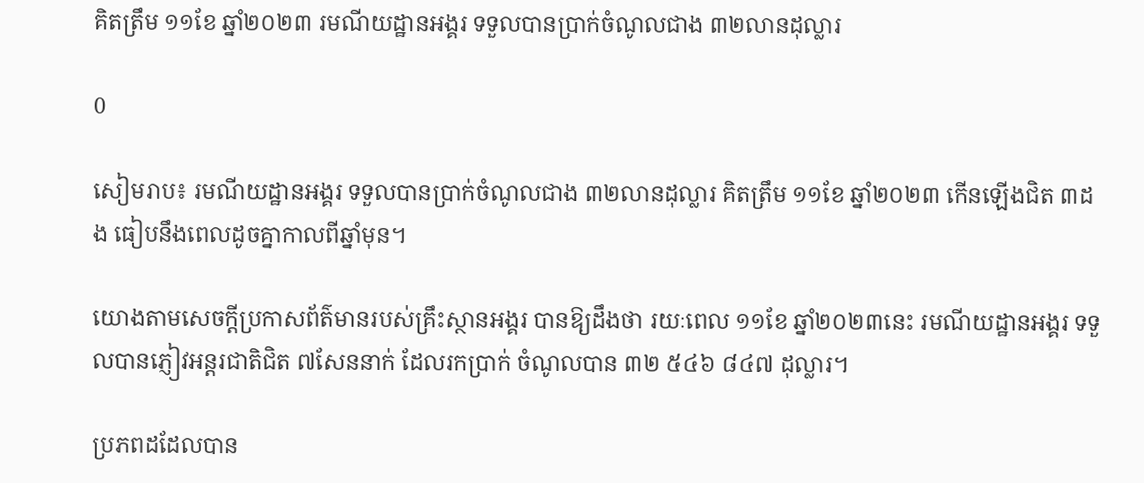គិតត្រឹម ១១ខែ ឆ្នាំ២០២៣ រមណីយដ្ឋានអង្គរ ទទួលបានប្រាក់ចំណូលជាង ៣២លានដុល្លារ

0

សៀមរាប៖ រមណីយដ្ឋានអង្គរ ទទួលបានប្រាក់ចំណូលជាង ៣២លានដុល្លារ គិតត្រឹម ១១ខែ ឆ្នាំ២០២៣ កើនឡើងជិត ៣ដង ធៀបនឹងពេលដូចគ្នាកាលពីឆ្នាំមុន។

យោងតាមសេចក្តីប្រកាសព័ត៌មានរបស់គ្រឹះស្ថានអង្គរ បានឱ្យដឹងថា រយៈពេល ១១ខែ ឆ្នាំ២០២៣នេះ រមណីយដ្ឋានអង្គរ ទទួលបានភ្ញៀវអន្តរជាតិជិត ៧សែននាក់ ដែលរកប្រាក់ ចំណូលបាន ៣២ ៥៤៦ ៨៤៧ ដុល្លារ។

ប្រភពដដែលបាន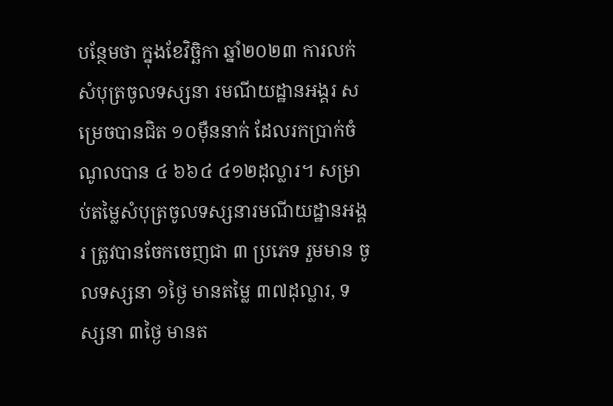បន្ថែមថា ក្នុងខែវិច្ឆិកា ឆ្នាំ២០២៣ ការលក់សំបុត្រចូលទស្សនា រមណីយដ្ឋានអង្គរ សម្រេចបានជិត ១០ម៉ឺននាក់ ដែលរកប្រាក់ចំណូលបាន ៤ ៦៦៤ ៤១២ដុល្លារ។ សម្រាប់តម្លៃសំបុត្រចូលទស្សនារមណីយដ្ឋានអង្គរ ត្រូវបានចែកចេញជា ៣ ប្រភេទ រួមមាន ចូលទស្សនា ១ថ្ងៃ មានតម្លៃ ៣៧ដុល្លារ, ទស្សនា ៣ថ្ងៃ មានត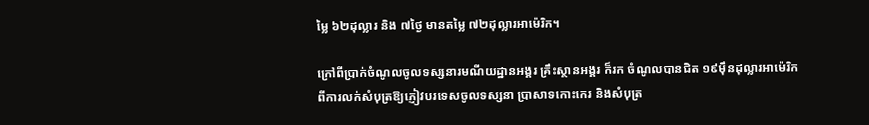ម្លៃ ៦២ដុល្លារ និង ៧ថ្ងៃ មានតម្លៃ ៧២ដុល្លារអាម៉េរិក។

ក្រៅពីប្រាក់ចំណូលចូលទស្សនារមណីយដ្ឋានអង្គរ គ្រឹះស្ថានអង្គរ ក៏រក ចំណូលបានជិត ១៩ម៉ឹនដុល្លារអាម៉េរិក ពីការលក់សំបុត្រឱ្យភ្ញៀវបរទេសចូលទស្សនា ប្រាសាទកោះកេរ និងសំបុត្រ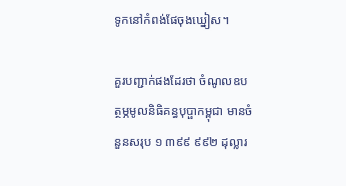ទូកនៅកំពង់ផែចុងឃ្នៀស។

គួរបញ្ជាក់ផងដែរថា ចំណូលឧបត្ថម្ភមូលនិធិគន្ធបុប្ផាកម្ពុជា មានចំនួនសរុប ១ ៣៩៩ ៩៩២ ដុល្លារ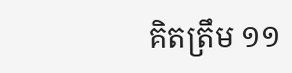គិតត្រឹម ១១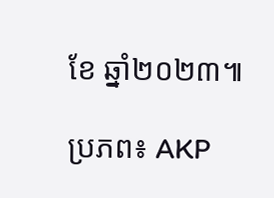ខែ ឆ្នាំ២០២៣៕

ប្រភព៖ AKP